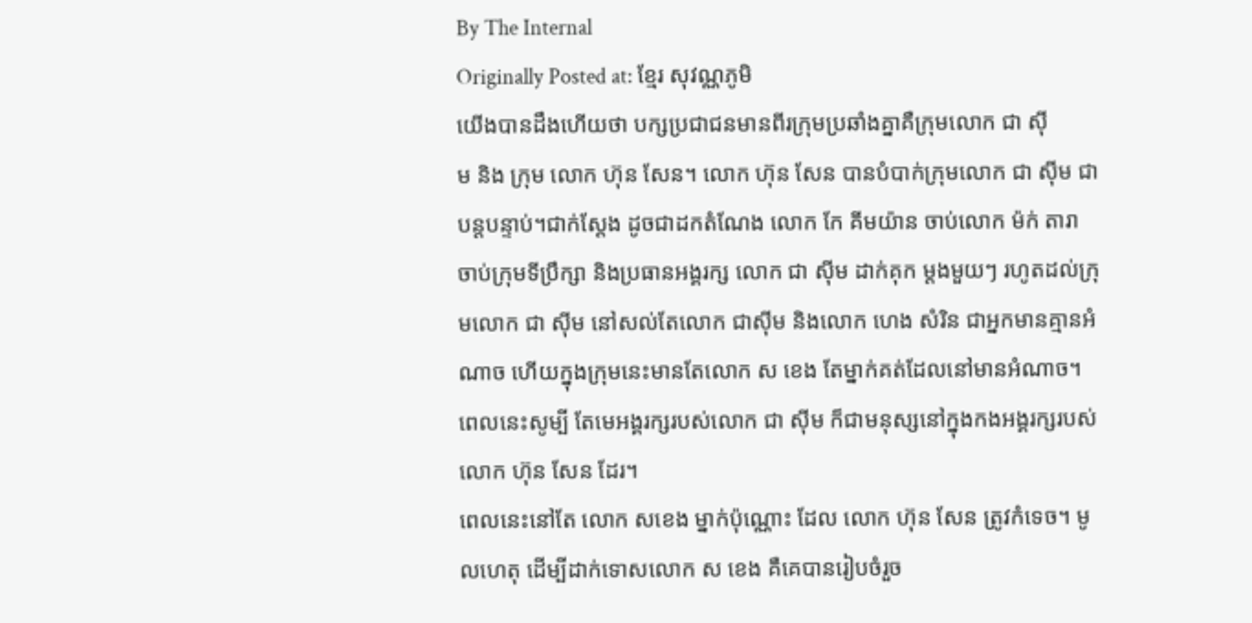By The Internal
Originally Posted at: ខែ្មរ សុវណ្ណភូមិ
យើងបានដឹងហើយថា បក្សប្រជាជនមានពីរក្រុមប្រឆាំងគ្នាគឺក្រុមលោក ជា ស៊ី
ម និង ក្រុម លោក ហ៊ុន សែន។ លោក ហ៊ុន សែន បានបំបាក់ក្រុមលោក ជា ស៊ីម ជាបន្តបន្ទាប់។ជាក់ស្តែង ដូចជាដកតំណែង លោក កែ គីមយ៉ាន ចាប់លោក ម៉ក់ តារា ចាប់ក្រុមទីប្រឹក្សា និងប្រធានអង្គរក្ស លោក ជា ស៊ីម ដាក់គុក ម្តងមួយៗ រហូតដល់ក្រុមលោក ជា ស៊ីម នៅសល់តែលោក ជាស៊ីម និងលោក ហេង សំរិន ជាអ្នកមានគ្មានអំណាច ហើយក្នុងក្រុមនេះមានតែលោក ស ខេង តែម្នាក់គត់ដែលនៅមានអំណាច។ ពេលនេះសូម្បី តែមេអង្គរក្សរបស់លោក ជា ស៊ីម ក៏ជាមនុស្សនៅក្នុងកងអង្គរក្សរបស់ លោក ហ៊ុន សែន ដែរ។
ពេលនេះនៅតែ លោក សខេង ម្នាក់ប៉ុណ្ណោះ ដែល លោក ហ៊ុន សែន ត្រូវកំទេច។ មូលហេតុ ដើម្បីដាក់ទោសលោក ស ខេង គឺគេបានរៀបចំរួច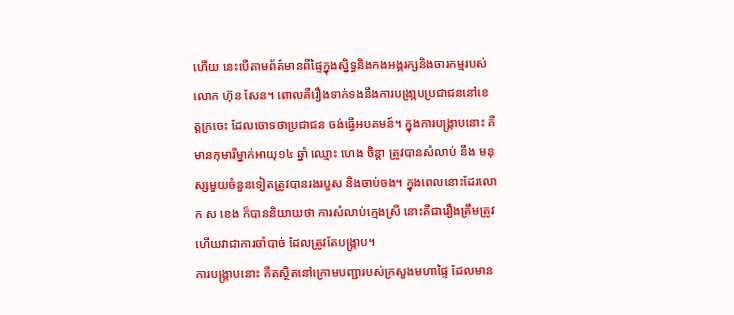ហើយ នេះបើតាមព័ត៌មានពីផ្ទៃក្នុងស្និទ្ធនិងកងអង្គរក្សនិងចារកម្មរបស់ លោក ហ៊ុន សែន។ ពោលគឺរឿងទាក់ទងនឹងការបង្រា្កបប្រជាជននៅខេត្តក្រចេះ ដែលចោទថាប្រជាជន ចង់ធ្វើអបគមន៍។ ក្នុងការបង្រ្កាបនោះ គឺមានកុមារីម្នាក់អាយុ១៤ ឆ្នាំ ឈ្មោះ ហេង ចិន្តា ត្រូវបានសំលាប់ នឹង មនុស្សមួយចំនួនទៀតត្រូវបានរងរបួស និងចាប់ចង។ ក្នុងពេលនោះដែរលោក ស ខេង ក៏បាននិយាយថា ការសំលាប់ក្មេងស្រី នោះគឺជារឿងត្រឹមត្រូវ ហើយវាជាការចាំបាច់ ដែលត្រូវតែបង្រ្កាប។
ការបង្រ្កាបនោះ គឺតស្ថិតនៅក្រោមបញ្ជារបស់ក្រសួងមហាផ្ទៃ ដែលមាន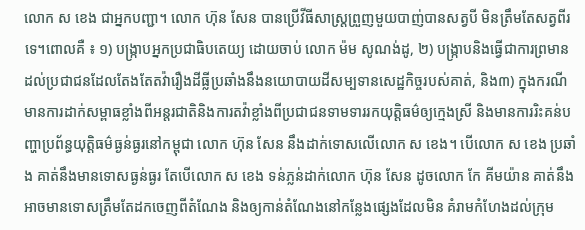លោក ស ខេង ជាអ្នកបញ្ជា។ លោក ហ៊ុន សែន បានប្រើវីធីសាស្រ្តព្រួញមួយបាញ់បានសត្វបី មិនត្រឹមតែសត្វពីរទេ។ពោលគឺ ៖ ១) បង្រ្កាបអ្នកប្រជាធិបតេយ្យ ដោយចាប់ លោក ម៉ម សូណង់ដូ, ២) បង្រ្កាបនិងធ្វើជាការព្រមានដល់ប្រជាជនដែលតែងតែតវ៉ារឿងដីធ្លីប្រឆាំងនឹងនយោបាយដីសម្បទានសេដ្ឋកិច្ចរបស់គាត់, និង៣) ក្នុងករណីមានការដាក់សម្ពាធខ្លាំងពីអន្តរជាតិនិងការតវ៉ាខ្លាំងពីប្រជាជនទាមទាររកយុត្តិធម៌ឲ្យក្មេងស្រី និងមានការរិះគន់បញ្ហាប្រព័ន្ធយុត្តិធម៌ធ្ងន់ធ្ងរនៅកម្ពុជា លោក ហ៊ុន សែន នឹងដាក់ទោសលើលោក ស ខេង។ បើលោក ស ខេង ប្រឆាំង គាត់នឹងមានទោសធ្ងន់ធ្ងរ តែបើលោក ស ខេង ទន់ភ្លន់ដាក់លោក ហ៊ុន សែន ដូចលោក កែ គីមយ៉ាន គាត់នឹងអាចមានទោសត្រឹមតែដកចេញពីតំណែង និងឲ្យកាន់តំណែងនៅកន្លែងផ្សេងដែលមិន គំរាមកំហែងដល់ក្រុម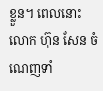ខ្លួន។ ពេលនោះលោក ហ៊ុន សែន ចំណេញទាំ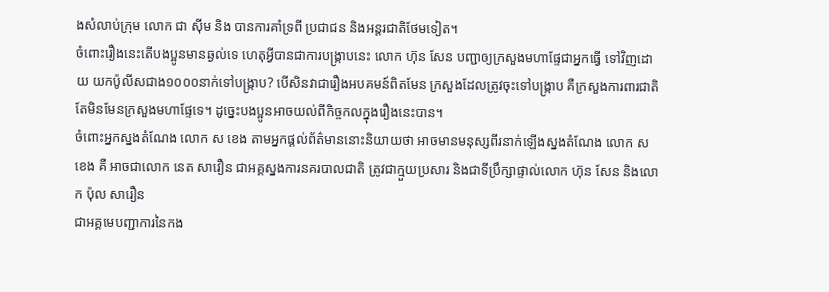ងសំលាប់ក្រុម លោក ជា ស៊ីម និង បានការគាំទ្រពី ប្រជាជន និងអន្តរជាតិថែមទៀត។
ចំពោះរឿងនេះតើបងប្អូនមានឆ្ងល់ទេ ហេតុអ្វីបានជាការបង្រ្កាបនេះ លោក ហ៊ុន សែន បញ្ជាឲ្យក្រសួងមហាផ្ទែជាអ្នកធ្វើ ទៅវិញដោយ យកប៉ូលីសជាង១០០០នាក់ទៅបង្រ្កាប? បើសិនវាជារឿងអបគមន៍ពិតមែន ក្រសួងដែលត្រូវចុះទៅបង្រ្កាប គឺក្រសួងការពារជាតិ តែមិនមែនក្រសួងមហាផ្ទែទេ។ ដូច្នេះបងប្អូនអាចយល់ពីកិច្ចកលក្នុងរឿងនេះបាន។
ចំពោះអ្នកស្នងតំណែង លោក ស ខេង តាមអ្នកផ្តល់ព័ត៌មាននោះនិយាយថា អាចមានមនុស្សពីរនាក់ឡើងស្នងតំណែង លោក ស ខេង គឺ អាចជាលោក នេត សាវឿន ជាអគ្គស្នងការនគរបាលជាតិ ត្រូវជាក្មួយប្រសារ និងជាទីប្រឹក្សាផ្ទាល់លោក ហ៊ុន សែន និងលោក ប៉ុល សារឿន
ជាអគ្គមេបញ្ជាការនៃកង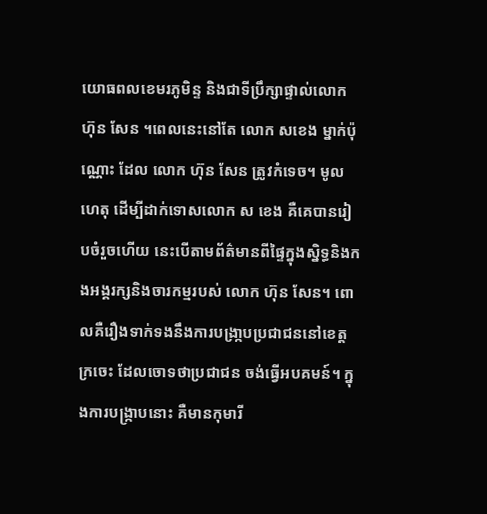យោធពលខេមរភូមិន្ទ និងជាទីប្រឹក្សាផ្ទាល់លោក ហ៊ុន សែន ។ពេលនេះនៅតែ លោក សខេង ម្នាក់ប៉ុណ្ណោះ ដែល លោក ហ៊ុន សែន ត្រូវកំទេច។ មូលហេតុ ដើម្បីដាក់ទោសលោក ស ខេង គឺគេបានរៀបចំរួចហើយ នេះបើតាមព័ត៌មានពីផ្ទៃក្នុងស្និទ្ធនិងកងអង្គរក្សនិងចារកម្មរបស់ លោក ហ៊ុន សែន។ ពោលគឺរឿងទាក់ទងនឹងការបង្រា្កបប្រជាជននៅខេត្តក្រចេះ ដែលចោទថាប្រជាជន ចង់ធ្វើអបគមន៍។ ក្នុងការបង្រ្កាបនោះ គឺមានកុមារី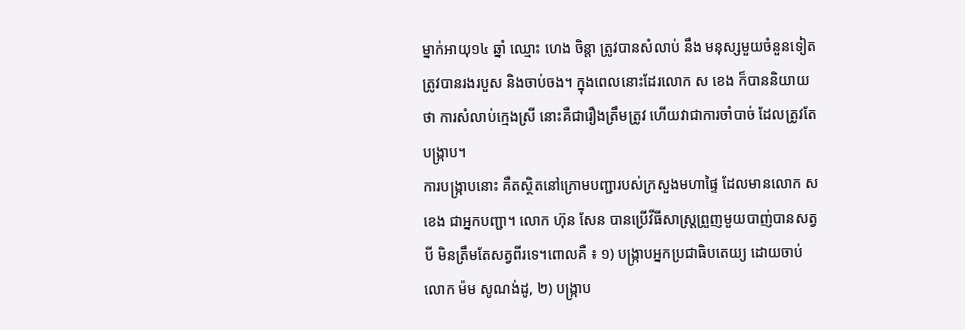ម្នាក់អាយុ១៤ ឆ្នាំ ឈ្មោះ ហេង ចិន្តា ត្រូវបានសំលាប់ នឹង មនុស្សមួយចំនួនទៀតត្រូវបានរងរបួស និងចាប់ចង។ ក្នុងពេលនោះដែរលោក ស ខេង ក៏បាននិយាយថា ការសំលាប់ក្មេងស្រី នោះគឺជារឿងត្រឹមត្រូវ ហើយវាជាការចាំបាច់ ដែលត្រូវតែបង្រ្កាប។
ការបង្រ្កាបនោះ គឺតស្ថិតនៅក្រោមបញ្ជារបស់ក្រសួងមហាផ្ទៃ ដែលមានលោក ស ខេង ជាអ្នកបញ្ជា។ លោក ហ៊ុន សែន បានប្រើវីធីសាស្រ្តព្រួញមួយបាញ់បានសត្វបី មិនត្រឹមតែសត្វពីរទេ។ពោលគឺ ៖ ១) បង្រ្កាបអ្នកប្រជាធិបតេយ្យ ដោយចាប់ លោក ម៉ម សូណង់ដូ, ២) បង្រ្កាប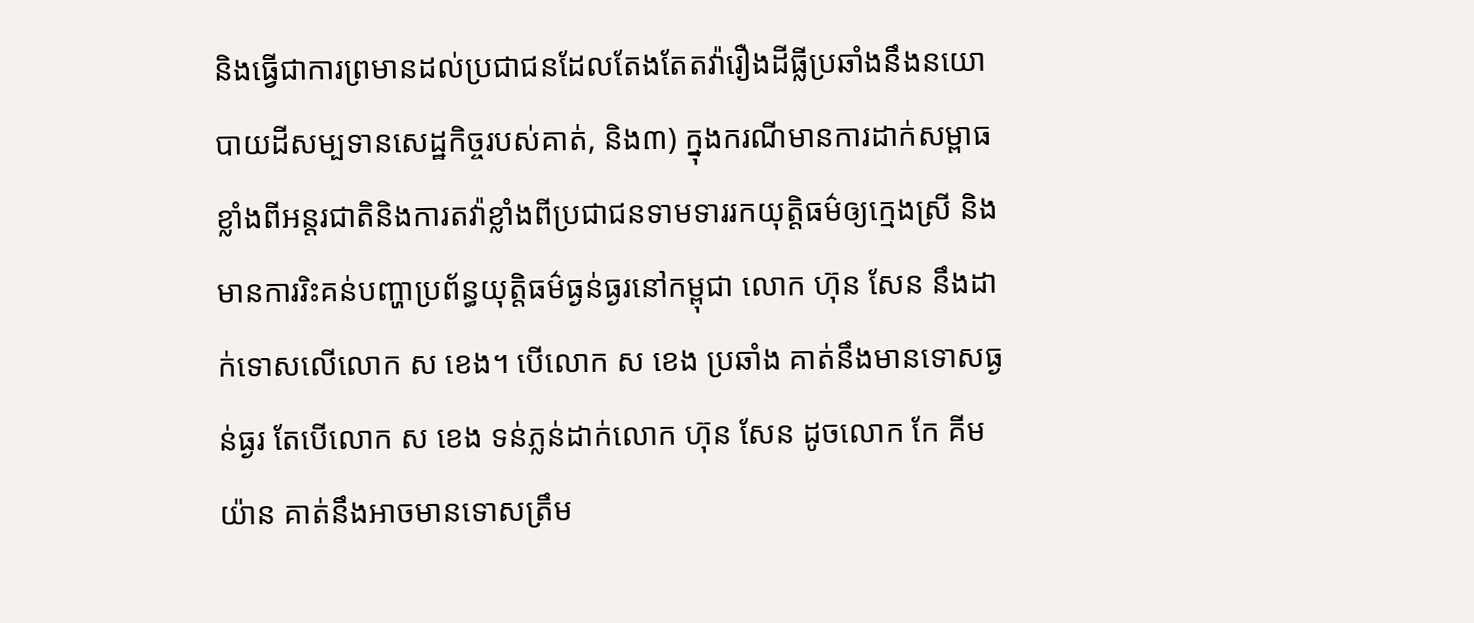និងធ្វើជាការព្រមានដល់ប្រជាជនដែលតែងតែតវ៉ារឿងដីធ្លីប្រឆាំងនឹងនយោបាយដីសម្បទានសេដ្ឋកិច្ចរបស់គាត់, និង៣) ក្នុងករណីមានការដាក់សម្ពាធខ្លាំងពីអន្តរជាតិនិងការតវ៉ាខ្លាំងពីប្រជាជនទាមទាររកយុត្តិធម៌ឲ្យក្មេងស្រី និងមានការរិះគន់បញ្ហាប្រព័ន្ធយុត្តិធម៌ធ្ងន់ធ្ងរនៅកម្ពុជា លោក ហ៊ុន សែន នឹងដាក់ទោសលើលោក ស ខេង។ បើលោក ស ខេង ប្រឆាំង គាត់នឹងមានទោសធ្ងន់ធ្ងរ តែបើលោក ស ខេង ទន់ភ្លន់ដាក់លោក ហ៊ុន សែន ដូចលោក កែ គីមយ៉ាន គាត់នឹងអាចមានទោសត្រឹម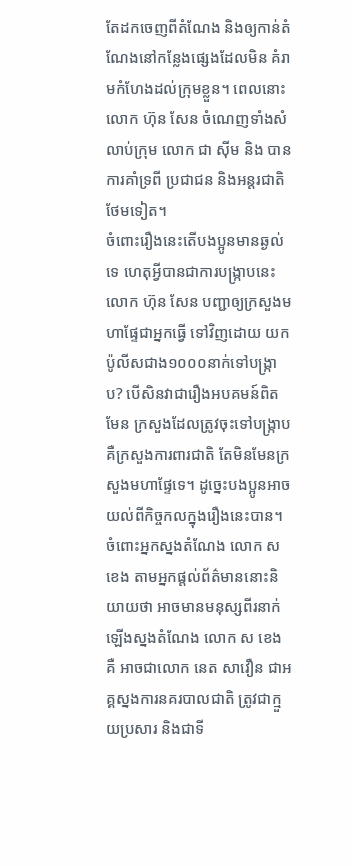តែដកចេញពីតំណែង និងឲ្យកាន់តំណែងនៅកន្លែងផ្សេងដែលមិន គំរាមកំហែងដល់ក្រុមខ្លួន។ ពេលនោះលោក ហ៊ុន សែន ចំណេញទាំងសំលាប់ក្រុម លោក ជា ស៊ីម និង បានការគាំទ្រពី ប្រជាជន និងអន្តរជាតិថែមទៀត។
ចំពោះរឿងនេះតើបងប្អូនមានឆ្ងល់ទេ ហេតុអ្វីបានជាការបង្រ្កាបនេះ លោក ហ៊ុន សែន បញ្ជាឲ្យក្រសួងមហាផ្ទែជាអ្នកធ្វើ ទៅវិញដោយ យកប៉ូលីសជាង១០០០នាក់ទៅបង្រ្កាប? បើសិនវាជារឿងអបគមន៍ពិតមែន ក្រសួងដែលត្រូវចុះទៅបង្រ្កាប គឺក្រសួងការពារជាតិ តែមិនមែនក្រសួងមហាផ្ទែទេ។ ដូច្នេះបងប្អូនអាចយល់ពីកិច្ចកលក្នុងរឿងនេះបាន។
ចំពោះអ្នកស្នងតំណែង លោក ស ខេង តាមអ្នកផ្តល់ព័ត៌មាននោះនិយាយថា អាចមានមនុស្សពីរនាក់ឡើងស្នងតំណែង លោក ស ខេង គឺ អាចជាលោក នេត សាវឿន ជាអគ្គស្នងការនគរបាលជាតិ ត្រូវជាក្មួយប្រសារ និងជាទី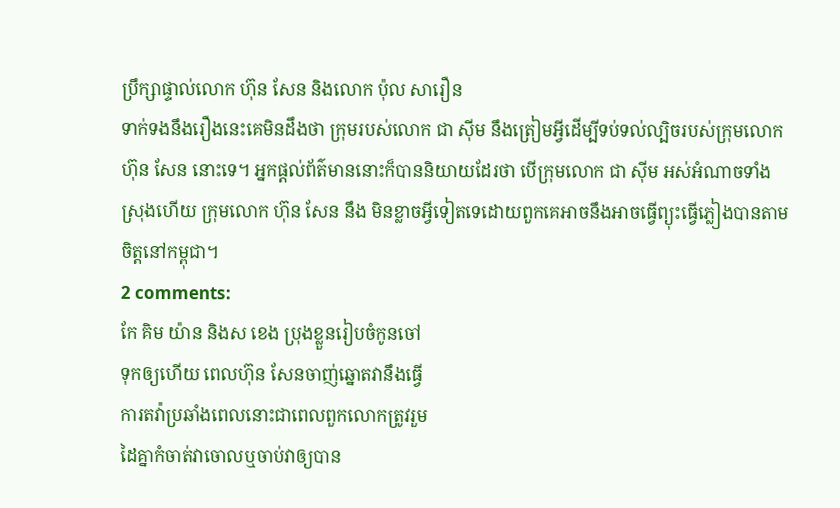ប្រឹក្សាផ្ទាល់លោក ហ៊ុន សែន និងលោក ប៉ុល សារឿន
ទាក់ទងនឹងរឿងនេះគេមិនដឹងថា ក្រុមរបស់លោក ជា ស៊ីម នឹងត្រៀមអ្វីដើម្បីទប់ទល់ល្បិចរបស់ក្រុមលោក ហ៊ុន សែន នោះទេ។ អ្នកផ្តល់ព័ត៌មាននោះក៏បាននិយាយដែរថា បើក្រុមលោក ជា ស៊ីម អស់អំណាចទាំងស្រុងហើយ ក្រុមលោក ហ៊ុន សែន នឹង មិនខ្លាចអ្វីទៀតទេដោយពួកគេអាចនឹងអាចធ្វើព្យុះធ្វើភ្លៀងបានតាមចិត្តនៅកម្ពុជា។
2 comments:
កែ គិម យ៉ាន និងស ខេង ប្រុងខ្លួនរៀបចំកូនចៅ
ទុកឲ្យហើយ ពេលហ៊ុន សែនចាញ់ឆ្នោតវានឹងធ្វើ
ការតវ៉ាប្រឆាំងពេលនោះជាពេលពួកលោកត្រូវរួម
ដៃគ្នាកំចាត់វាចោលឬចាប់វាឲ្យបាន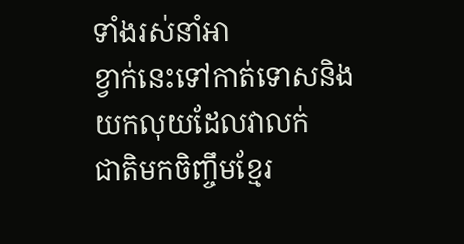ទាំងរស់នាំអា
ខ្វាក់នេះទៅកាត់ទោសនិងយកលុយដែលវាលក់
ជាតិមកចិញ្ចឹមខ្មែរ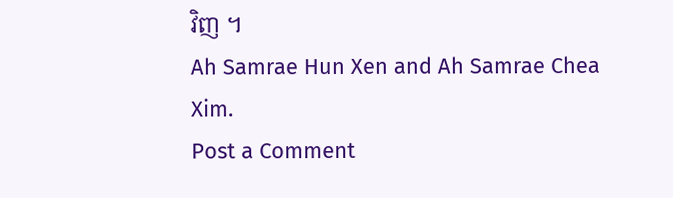វិញ ។
Ah Samrae Hun Xen and Ah Samrae Chea Xim.
Post a Comment